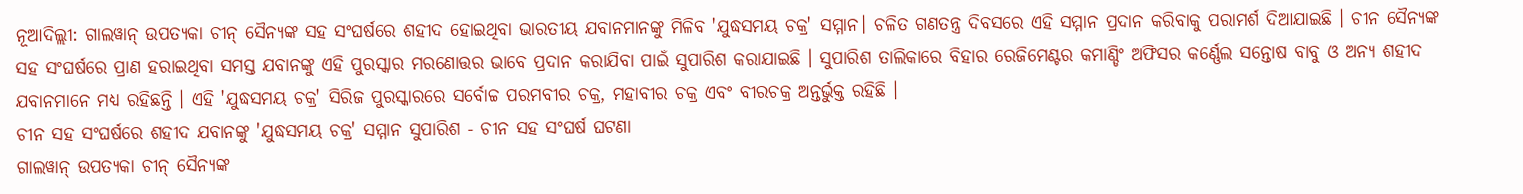ନୂଆଦିଲ୍ଲୀ: ଗାଲୱାନ୍ ଉପତ୍ୟକା ଚୀନ୍ ସୈନ୍ୟଙ୍କ ସହ ସଂଘର୍ଷରେ ଶହୀଦ ହୋଇଥିବା ଭାରତୀୟ ଯବାନମାନଙ୍କୁ ମିଳିବ 'ଯୁଦ୍ଧସମୟ ଚକ୍ର' ସମ୍ମାନ। ଚଳିତ ଗଣତନ୍ତ୍ର ଦିବସରେ ଏହି ସମ୍ମାନ ପ୍ରଦାନ କରିବାକୁ ପରାମର୍ଶ ଦିଆଯାଇଛି । ଚୀନ ସୈନ୍ୟଙ୍କ ସହ ସଂଘର୍ଷରେ ପ୍ରାଣ ହରାଇଥିବା ସମସ୍ତ ଯବାନଙ୍କୁ ଏହି ପୁରସ୍କାର ମରଣୋତ୍ତର ଭାବେ ପ୍ରଦାନ କରାଯିବା ପାଇଁ ସୁପାରିଶ କରାଯାଇଛି । ସୁପାରିଶ ତାଲିକାରେ ବିହାର ରେଜିମେଣ୍ଟର କମାଣ୍ଡିଂ ଅଫିସର କର୍ଣ୍ଣେଲ ସନ୍ତୋଷ ବାବୁ ଓ ଅନ୍ୟ ଶହୀଦ ଯବାନମାନେ ମଧ୍ୟ ରହିଛନ୍ତି । ଏହି 'ଯୁଦ୍ଧସମୟ ଚକ୍ର' ସିରିଜ ପୁରସ୍କାରରେ ସର୍ବୋଚ୍ଚ ପରମବୀର ଚକ୍ର, ମହାବୀର ଚକ୍ର ଏବଂ ବୀରଚକ୍ର ଅନ୍ତର୍ଭୁକ୍ତ ରହିଛି ।
ଚୀନ ସହ ସଂଘର୍ଷରେ ଶହୀଦ ଯବାନଙ୍କୁ 'ଯୁଦ୍ଧସମୟ ଚକ୍ର' ସମ୍ମାନ ସୁପାରିଶ - ଚୀନ ସହ ସଂଘର୍ଷ ଘଟଣା
ଗାଲୱାନ୍ ଉପତ୍ୟକା ଚୀନ୍ ସୈନ୍ୟଙ୍କ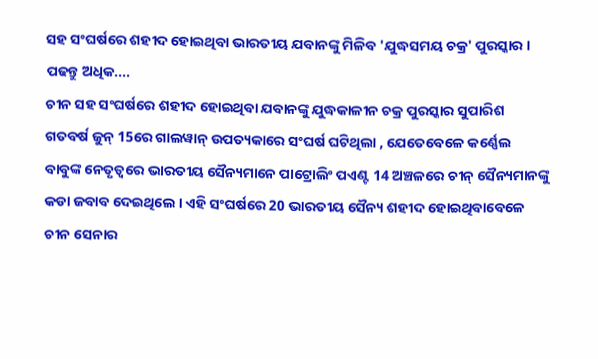ସହ ସଂଘର୍ଷରେ ଶହୀଦ ହୋଇଥିବା ଭାରତୀୟ ଯବାନଙ୍କୁ ମିଳିବ 'ଯୁଦ୍ଧସମୟ ଚକ୍ର' ପୁରସ୍କାର । ପଢନ୍ତୁ ଅଧିକ....
ଚୀନ ସହ ସଂଘର୍ଷରେ ଶହୀଦ ହୋଇଥିବା ଯବାନଙ୍କୁ ଯୁଦ୍ଧକାଳୀନ ଚକ୍ର ପୁରସ୍କାର ସୁପାରିଶ
ଗତବର୍ଷ ଜୁନ୍ 15ରେ ଗାଲୱାନ୍ ଉପତ୍ୟକାରେ ସଂଘର୍ଷ ଘଟିଥିଲା , ଯେତେବେଳେ କର୍ଣ୍ଣେଲ ବାବୁଙ୍କ ନେତୃତ୍ୱରେ ଭାରତୀୟ ସୈନ୍ୟମାନେ ପାଟ୍ରୋଲିଂ ପଏଣ୍ଟ 14 ଅଞ୍ଚଳରେ ଚୀନ୍ ସୈନ୍ୟମାନଙ୍କୁ କଡା ଜବାବ ଦେଇଥିଲେ । ଏହି ସଂଘର୍ଷରେ 20 ଭାରତୀୟ ସୈନ୍ୟ ଶହୀଦ ହୋଇଥିବାବେଳେ ଚୀନ ସେନାର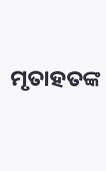ମୃତାହତଙ୍କ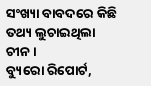ସଂଖ୍ୟା ବାବଦରେ କିଛି ତଥ୍ୟ ଲୁଚାଇଥିଲା ଚୀନ ।
ବ୍ୟୁରୋ ରିପୋର୍ଟ,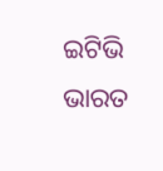ଇଟିଭି ଭାରତ